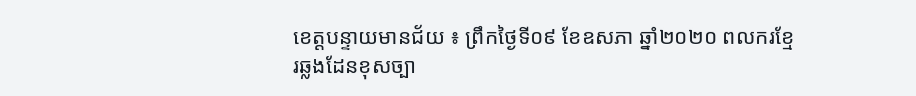ខេត្តបន្ទាយមានជ័យ ៖ ព្រឹកថ្ងៃទី០៩ ខែឧសភា ឆ្នាំ២០២០ ពលករខ្មែរឆ្លងដែនខុសច្បា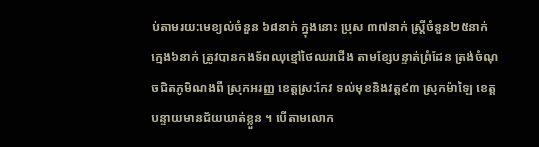ប់តាមរយ:មេខ្យល់ចំនួន ៦៨នាក់ ក្នុងនោះ ប្រុស ៣៧នាក់ ស្ត្រីចំនួន២៥នាក់ ក្មេង៦នាក់ ត្រូវបានកងទ័ពឈុខ្មៅថៃឈរជើង តាមខ្សែបន្ទាត់ព្រំដែន ត្រង់ចំណុចជិតភូមិណងពឺ ស្រុកអរញ្ញ ខេត្តស្រ:កែវ ទល់មុខនិងវត្ត៩៣ ស្រុកម៉ាឡៃ ខេត្តបន្ទាយមានជ័យឃាត់ខ្លួន ។ បើតាមលោក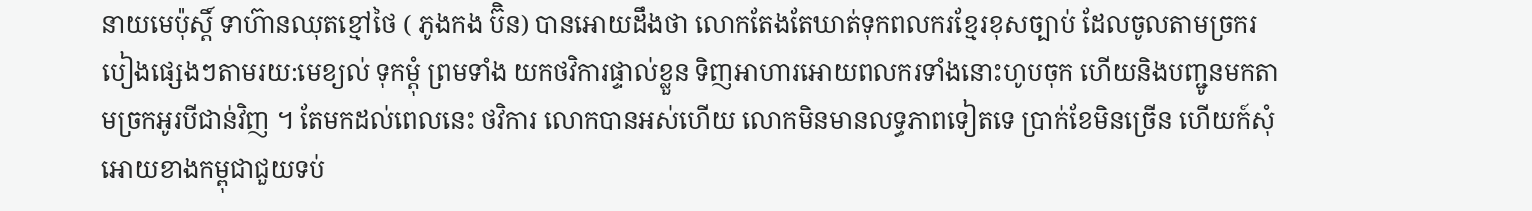នាយមេប៉ុស្តិ៍ ទាហ៊ានឈុតខ្មៅថៃ ( ភូងកង ប៊ិន) បានអោយដឹងថា លោកតែងតែឃាត់ទុកពលករខ្មែរខុសច្បាប់ ដែលចូលតាមច្រករបៀងផ្សេងៗតាមរយ:មេខ្យល់ ទុកម្តុំ ព្រមទាំង យកថវិការផ្ទាល់ខ្លួន ទិញអាហារអោយពលករទាំងនោះហូបចុក ហើយនិងបញ្ជូនមកតាមច្រកអូរបីជាន់វិញ ។ តែមកដល់ពេលនេះ ថវិការ លោកបានអស់ហើយ លោកមិនមានលទ្ធភាពទៀតទេ ប្រាក់ខែមិនច្រើន ហើយក៍សុំអោយខាងកម្ពុជាជួយទប់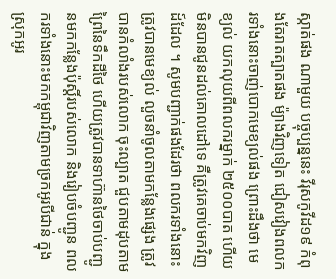ស្កាត់ផង ណាមួយ បច្ចុប្បន្ននេះ វីរុសកូវីដ១៩ កំពុងតែរាតត្បាតផង ម៉្យាងវិញទៀត ជៀសវៀងពលករទាំងនោះចាញ់បោកមេខ្យល់ផង ព្រោះដឹងថា មេខ្យល់ យកលុយពីពលករម្នាក់ ២៥០០បាត ហើយមិនបានជូនដល់គោលដៅទេ គឺត្រូវគេចាប់មកវិញដ៍ដែល ។ សូមបញ្ជាក់ផងដែរថា ពលករទាំងនោះ ត្រូវបានមេខ្យល់ លួចនាំចូលតាមកន្លែងផ្សេង ត្រូវបានកំលាំងរបស់លោក ចុះល្បាត ជួបតាមដុបតាមព្រៃនៃទឹកដីថៃ ហើយត្រូវបានទាហ៊ានថៃចាប់បញ្ជូនមកកន្លែងប៉ុស្តិ៍របស់លោក និងរៀបចំបញ្ជូន ពលករទាំងនោះមកកម្ពុជាវិញតាមច្រកអូរបីជាន់ ក្នុងស្រុកអូរ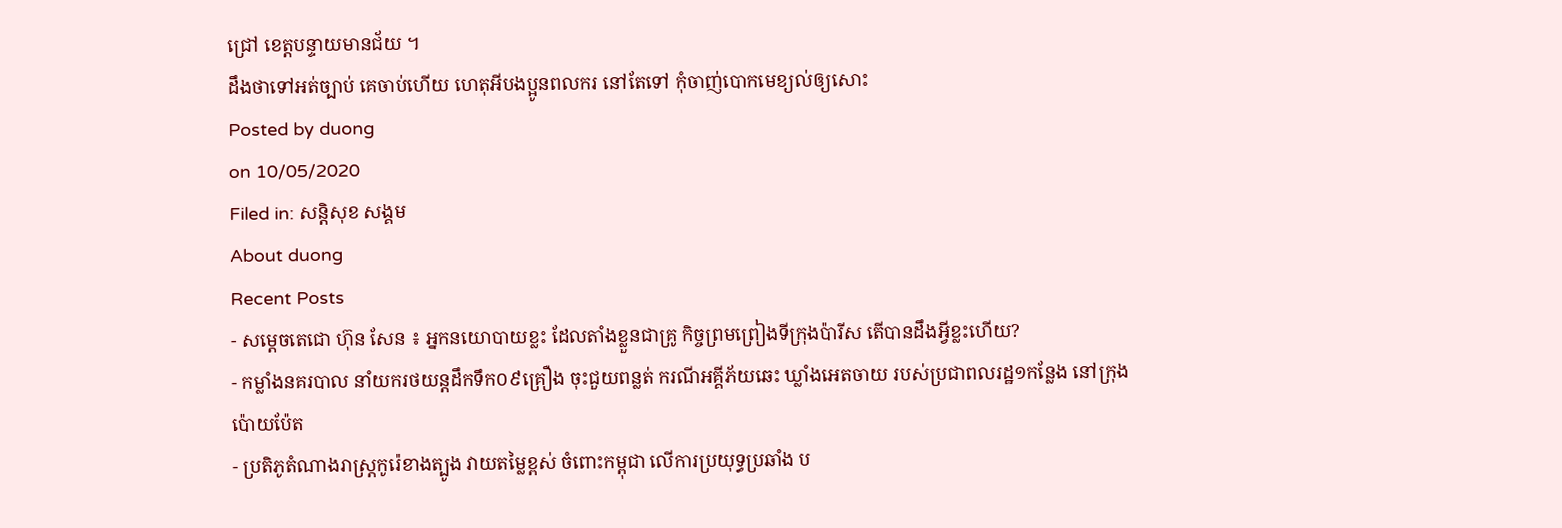ជ្រៅ ខេត្តបន្ទាយមានជ័យ ។
ដឹងថាទៅអត់ច្បាប់ គេចាប់ហើយ ហេតុអីបងប្អូនពលករ នៅតែទៅ កុំចាញ់បោកមេខ្យល់ឲ្យសោះ
Posted by duong
on 10/05/2020
Filed in: សន្តិសុខ សង្គម
About duong
Recent Posts
- សម្ដេចតេជោ ហ៊ុន សែន ៖ អ្នកនយោបាយខ្លះ ដែលតាំងខ្លួនជាគ្រូ កិច្ចព្រមព្រៀងទីក្រុងប៉ារីស តើបានដឹងអ្វីខ្លះហើយ?
- កម្លាំងនគរបាល នាំយករថយន្តដឹកទឹក០៩គ្រឿង ចុះជួយពន្លត់ ករណីអគ្គីភ័យឆេះ ឃ្លាំងអេតចាយ របស់ប្រជាពលរដ្ឋ១កន្លែង នៅក្រុងប៉ោយប៉ែត
- ប្រតិភូតំណាងរាស្រ្តកូរ៉េខាងត្បូង វាយតម្លៃខ្ពស់ ចំពោះកម្ពុជា លើការប្រយុទ្ធប្រឆាំង ប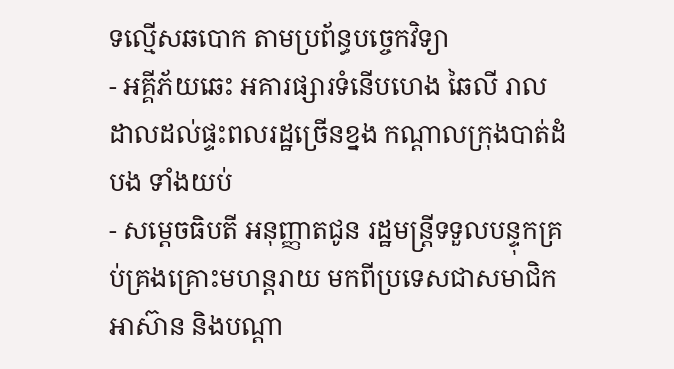ទល្មើសឆបោក តាមប្រព័ន្ធបច្ចេកវិទ្យា
- អគ្គីភ័យឆេះ អគារផ្សារទំនើបហេង ឆៃលី រាលដាលដល់ផ្ទះពលរដ្ឋច្រើនខ្នង កណ្តាលក្រុងបាត់ដំបង ទាំងយប់
- សម្តេចធិបតី អនុញ្ញាតជូន រដ្ឋមន្ត្រីទទួលបន្ទុកគ្រប់គ្រងគ្រោះមហន្តរាយ មកពីប្រទេសជាសមាជិកអាស៊ាន និងបណ្តា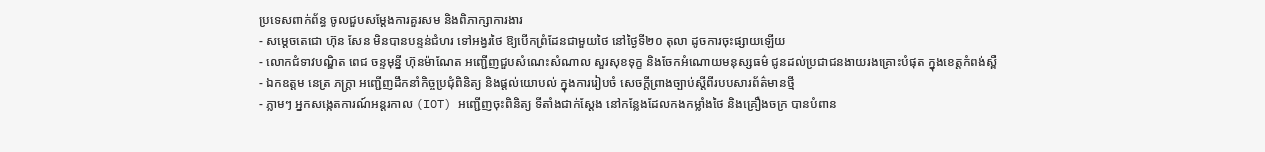ប្រទេសពាក់ព័ន្ធ ចូលជួបសម្តែងការគួរសម និងពិភាក្សាការងារ
- សម្ដេចតេជោ ហ៊ុន សែន មិនបានបន្ទន់ជំហរ ទៅអង្វរថៃ ឱ្យបើកព្រំដែនជាមួយថៃ នៅថ្ងៃទី២០ តុលា ដូចការចុះផ្សាយឡើយ
- លោកជំទាវបណ្ឌិត ពេជ ចន្ទមុន្នី ហ៊ុនម៉ាណែត អញ្ជើញជួបសំណេះសំណាល សួរសុខទុក្ខ និងចែកអំណោយមនុស្សធម៌ ជូនដល់ប្រជាជនងាយរងគ្រោះបំផុត ក្នុងខេត្តកំពង់ស្ពឺ
- ឯកឧត្តម នេត្រ ភក្ត្រា អញ្ជើញដឹកនាំកិច្ចប្រជុំពិនិត្យ និងផ្តល់យោបល់ ក្នុងការរៀបចំ សេចក្តីព្រាងច្បាប់ស្តីពីរបបសារព័ត៌មានថ្មី
- ភ្លាមៗ អ្នកសង្កេតការណ៍អន្តរកាល (IOT) អញ្ជើញចុះពិនិត្យ ទីតាំងជាក់ស្តែង នៅកន្លែងដែលកងកម្លាំងថៃ និងគ្រឿងចក្រ បានបំពាន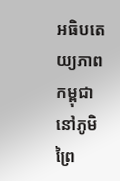អធិបតេយ្យភាពកម្ពុជា នៅភូមិព្រៃ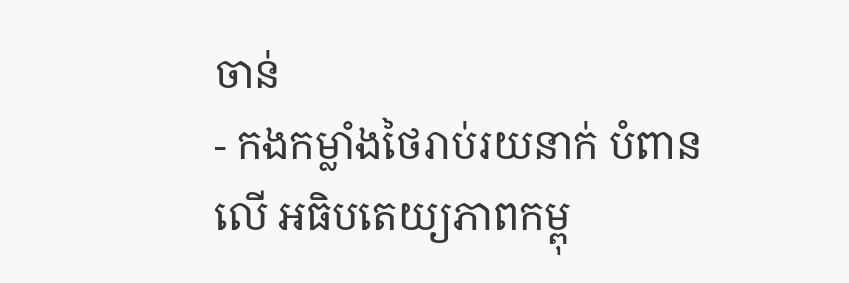ចាន់
- កងកម្លាំងថៃរាប់រយនាក់ បំពានលើ អធិបតេយ្យភាពកម្ពុ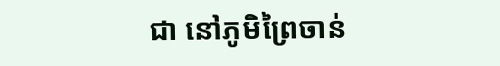ជា នៅភូមិព្រៃចាន់